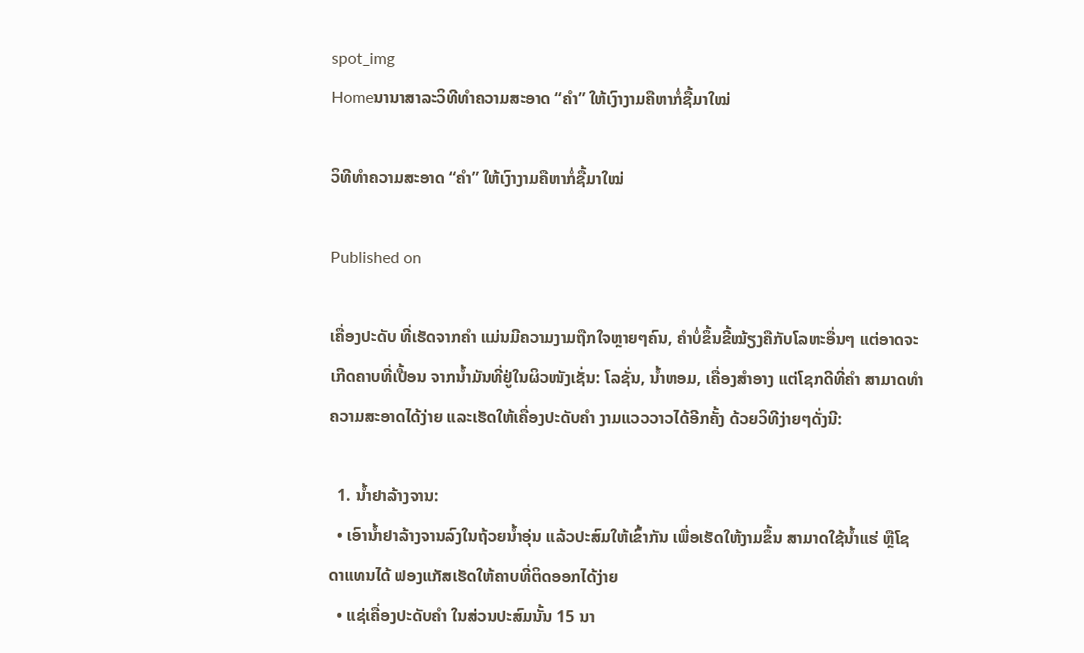spot_img
Homeນານາສາລະວິທີທຳຄວາມສະອາດ “ຄຳ” ໃຫ້ເງົາງາມຄືຫາກໍ່ຊື້ມາໃໝ່

ວິທີທຳຄວາມສະອາດ “ຄຳ” ໃຫ້ເງົາງາມຄືຫາກໍ່ຊື້ມາໃໝ່

Published on

ເຄື່ອງປະດັບ ທີ່ເຮັດຈາກຄຳ ແມ່ນມີຄວາມງາມຖືກໃຈຫຼາຍໆຄົນ, ຄຳບໍ່ຂຶ້ນຂີ້ໝ້ຽງຄືກັບໂລຫະອື່ນໆ ແຕ່ອາດຈະເກີດຄາບທີ່ເປື້ອນ ຈາກນໍ້າມັນທີ່ຢູ່ໃນຜິວໜັງເຊັ່ນ: ໂລຊັ່ນ, ນໍ້າຫອມ, ເຄື່ອງສຳອາງ ແຕ່ໂຊກດີທີ່ຄຳ ສາມາດທຳຄວາມສະອາດໄດ້ງ່າຍ ແລະເຮັດໃຫ້ເຄື່ອງປະດັບຄຳ ງາມແວວວາວໄດ້ອີກຄັ້ງ ດ້ວຍວິທີງ່າຍໆດັ່ງນີ:

  1. ນໍ້າຢາລ້າງຈານ:
  • ເອົານໍ້າຢາລ້າງຈານລົງໃນຖ້ວຍນໍ້າອຸ່ນ ແລ້ວປະສົມໃຫ້ເຂົ້າກັນ ເພື່ອເຮັດໃຫ້ງາມຂຶ້ນ ສາມາດໃຊ້ນໍ້າແຮ່ ຫຼືໂຊດາແທນໄດ້ ຟອງແກັສເຮັດໃຫ້ຄາບທີ່ຕິດອອກໄດ້ງ່າຍ
  • ແຊ່ເຄື່ອງປະດັບຄຳ ໃນສ່ວນປະສົມນັ້ນ 15 ນາ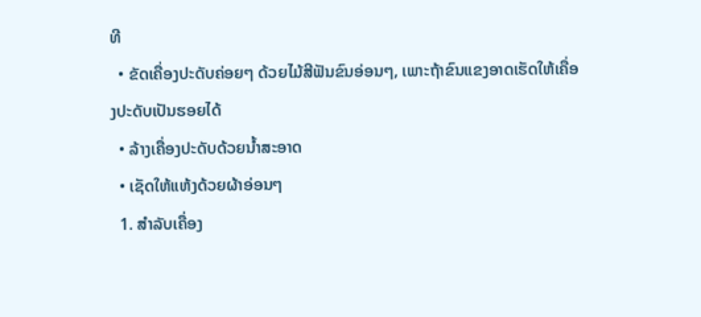ທີ
  • ຂັດເຄື່ອງປະດັບຄ່ອຍໆ ດ້ວຍໄມ້ສີຟັນຂົນອ່ອນໆ, ເພາະຖ້າຂົນແຂງອາດເຮັດໃຫ້ເຄື່ອງປະດັບເປັນຮອຍໄດ້
  • ລ້າງເຄື່ອງປະດັບດ້ວຍນໍ້າສະອາດ
  • ເຊັດໃຫ້ແຫ້ງດ້ວຍຜ້າອ່ອນໆ
  1. ສຳລັບເຄື່ອງ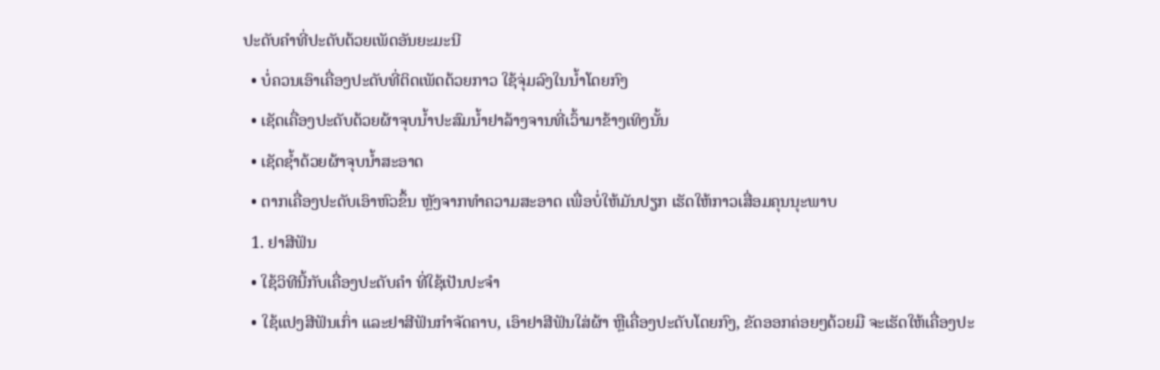ປະດັບຄຳທີ່ປະດັບດ້ວຍເພັດອັນຍະມະນີ
  • ບໍ່ຄວນເອົາເຄື່ອງປະດັບທີ່ຕິດເພັດດ້ວຍກາວ ໃຊ້ຈຸ່ມລົງໃນນໍ້າໂດຍກົງ
  • ເຊັດເຄື່ອງປະດັບດ້ວຍຜ້າຈຸບນໍ້າປະສົມນໍ້າຢາລ້າງຈານທີ່ເວົ້າມາຂ້າງເທິງນັ້ນ
  • ເຊັດຊໍ້າດ້ວຍຜ້າຈຸບນໍ້າສະອາດ
  • ຕາກເຄື່ອງປະດັບເອົາຫົວຂຶ້ນ ຫຼັງຈາກທຳຄວາມສະອາດ ເພື່ອບໍ່ໃຫ້ມັນປຽກ ເຮັດໃຫ້ກາວເສື່ອມຄຸນນຸະພາບ
  1. ຢາສີຟັນ
  • ໃຊ້ວິທີນີ້ກັບເຄື່ອງປະດັບຄຳ ທີ່ໃຊ້ເປັນປະຈຳ
  • ໃຊ້ແປງສີຟັນເກົ່າ ແລະຢາສີຟັນກຳຈັດຄາບ, ເອົາຢາສີຟັນໃສ່ຜ້າ ຫຼືເຄື່ອງປະດັບໂດຍກົງ, ຂັດອອກຄ່ອຍໆດ້ວຍມື ຈະເຮັດໃຫ້ເຄື່ອງປະ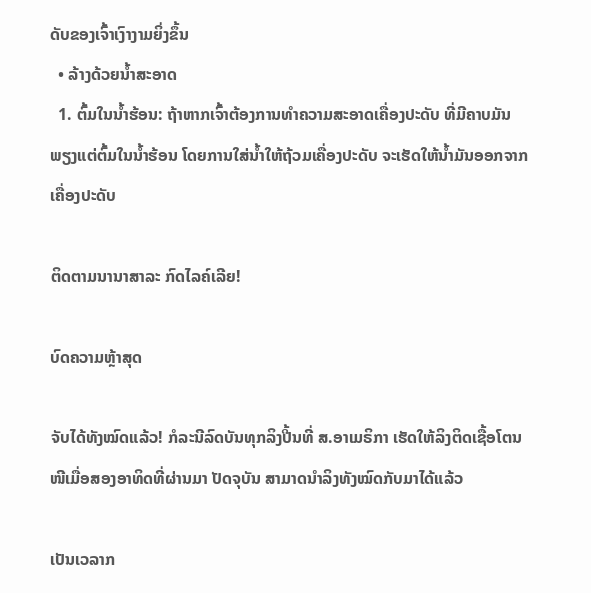ດັບຂອງເຈົ້າເງົາງາມຍິ່ງຂຶ້ນ
  • ລ້າງດ້ວຍນໍ້າສະອາດ
  1. ຕົ້ມໃນນໍ້າຮ້ອນ: ຖ້າຫາກເຈົ້າຕ້ອງການທຳຄວາມສະອາດເຄື່ອງປະດັບ ທີ່ມີຄາບມັນ ພຽງແຕ່ຕົ້ມໃນນໍ້າຮ້ອນ ໂດຍການໃສ່ນໍ້າໃຫ້ຖ້ວມເຄື່ອງປະດັບ ຈະເຮັດໃຫ້ນໍ້າມັນອອກຈາກເຄື່ອງປະດັບ

ຕິດຕາມນານາສາລະ ກົດໄລຄ໌ເລີຍ!

ບົດຄວາມຫຼ້າສຸດ

ຈັບໄດ້ທັງໝົດແລ້ວ! ກໍລະນີລົດບັນທຸກລິງປີ້ນທີ່ ສ.ອາເມຣິກາ ເຮັດໃຫ້ລິງຕິດເຊື້ອໂຕນໜີເມື່ອສອງອາທິດທີ່ຜ່ານມາ ປັດຈຸບັນ ສາມາດນຳລິງທັງໝົດກັບມາໄດ້ແລ້ວ

ເປັນເວລາກ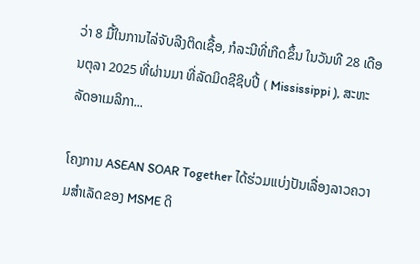ວ່າ 8 ມື້ໃນການໄລ່ຈັບລີງຕິດເຊື້ອ, ກໍລະນີທີ່ເກີດຂຶ້ນ ໃນວັນທີ 28 ເດືອນຕຸລາ 2025 ທີ່ຜ່ານມາ ທີ່ລັດມິດຊີຊິບປີ້ ( Mississippi ), ສະຫະລັດອາເມລິກາ...

ໂຄງການ ASEAN SOAR Together ໄດ້ຮ່ວມແບ່ງປັນເລື່ອງລາວຄວາມສໍາເລັດຂອງ MSME ດິ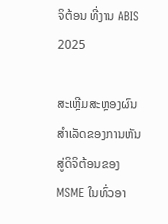ຈິຕ້ອນ ທີ່ງານ ABIS 2025

ສະເຫຼີມສະຫຼອງຜົນສໍາເລັດຂອງການຫັນສູ່ດິຈິຕ້ອນຂອງ MSME ໃນທົ່ວອາ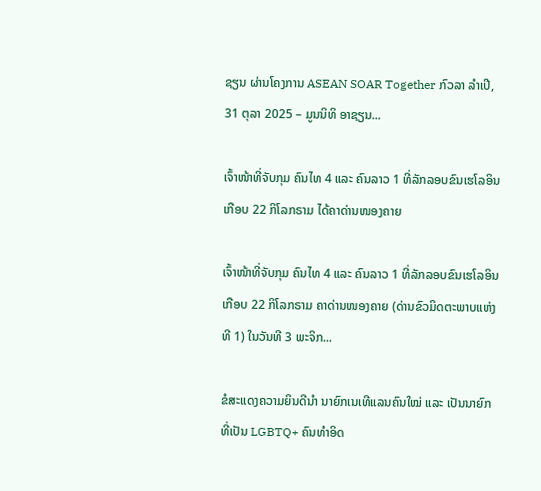ຊຽນ ຜ່ານໂຄງການ ASEAN SOAR Together ກົວລາ ລໍາເປີ, 31 ຕຸລາ 2025 – ມູນນິທິ ອາຊຽນ...

ເຈົ້າໜ້າທີ່ຈັບກຸມ ຄົນໄທ 4 ແລະ ຄົນລາວ 1 ທີ່ລັກລອບຂົນເຮໂລອິນເກືອບ 22 ກິໂລກຣາມ ໄດ້ຄາດ່ານໜອງຄາຍ

ເຈົ້າໜ້າທີ່ຈັບກຸມ ຄົນໄທ 4 ແລະ ຄົນລາວ 1 ທີ່ລັກລອບຂົນເຮໂລອິນເກືອບ 22 ກິໂລກຣາມ ຄາດ່ານໜອງຄາຍ (ດ່ານຂົວມິດຕະພາບແຫ່ງທີ 1) ໃນວັນທີ 3 ພະຈິກ...

ຂໍສະແດງຄວາມຍິນດີນຳ ນາຍົກເນເທີແລນຄົນໃໝ່ ແລະ ເປັນນາຍົກທີ່ເປັນ LGBTQ+ ຄົນທຳອິດ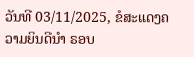ວັນທີ 03/11/2025, ຂໍສະແດງຄວາມຍິນດີນຳ ຣອບ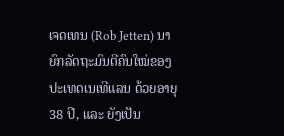ເຈດເທນ (Rob Jetten) ນາຍົກລັດຖະມົນຕີຄົນໃໝ່ຂອງປະເທດເນເທີແລນ ດ້ວຍອາຍຸ 38 ປີ, ແລະ ຍັງເປັນ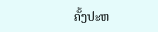ຄັ້ງປະຫ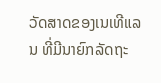ວັດສາດຂອງເນເທີແລນ ທີ່ມີນາຍົກລັດຖະ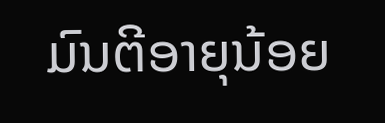ມົນຕີອາຍຸນ້ອຍ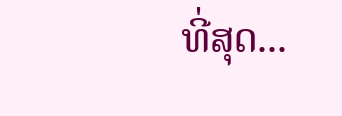ທີ່ສຸດ...